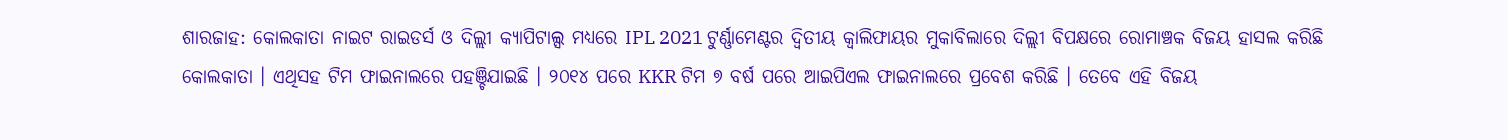ଶାରଜାହ: କୋଲକାତା ନାଇଟ ରାଇଡର୍ସ ଓ ଦିଲ୍ଲୀ କ୍ୟାପିଟାଲ୍ସ ମଧ୍ୟରେ IPL 2021 ଟୁର୍ଣ୍ଣାମେଣ୍ଟର ଦ୍ବିତୀୟ କ୍ବାଲିଫାୟର ମୁକାବିଲାରେ ଦିଲ୍ଲୀ ବିପକ୍ଷରେ ରୋମାଞ୍ଚକ ବିଜୟ ହାସଲ କରିଛି କୋଲକାତା । ଏଥିସହ ଟିମ ଫାଇନାଲରେ ପହଞ୍ଚିଯାଇଛି । ୨୦୧୪ ପରେ KKR ଟିମ ୭ ବର୍ଷ ପରେ ଆଇପିଏଲ ଫାଇନାଲରେ ପ୍ରବେଶ କରିଛି । ତେବେ ଏହି ବିଜୟ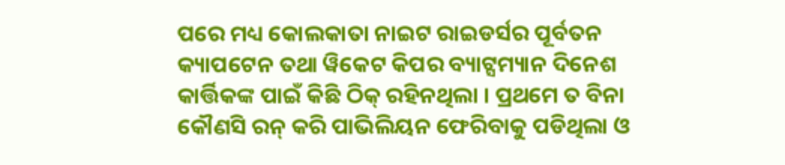ପରେ ମଧ୍ୟ କୋଲକାତା ନାଇଟ ରାଇଡର୍ସର ପୂର୍ବତନ କ୍ୟାପଟେନ ତଥା ୱିକେଟ କିପର ବ୍ୟାଟ୍ସମ୍ୟାନ ଦିନେଶ କାର୍ତ୍ତିକଙ୍କ ପାଇଁ କିଛି ଠିକ୍ ରହିନଥିଲା । ପ୍ରଥମେ ତ ବିନା କୌଣସି ରନ୍ କରି ପାଭିଲିୟନ ଫେରିବାକୁ ପଡିଥିଲା ଓ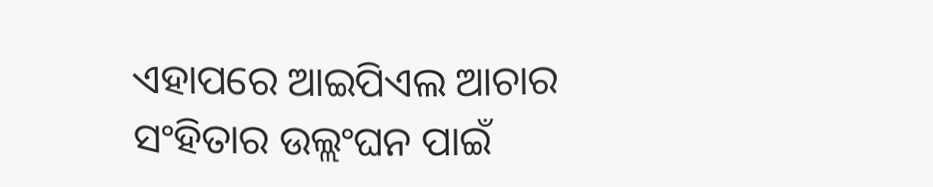ଏହାପରେ ଆଇପିଏଲ ଆଚାର ସଂହିତାର ଉଲ୍ଲଂଘନ ପାଇଁ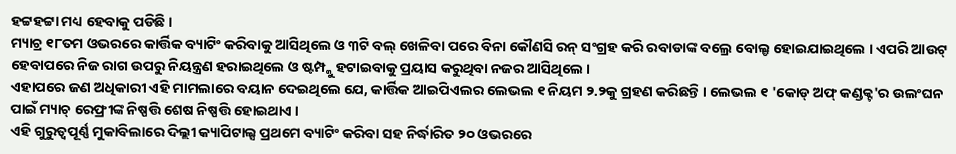ହଟ୍ଟହଟ୍ଟା ମଧ୍ୟ ହେବାକୁ ପଡିଛି ।
ମ୍ୟାଚ୍ର ୧୮ତମ ଓଭରରେ କାର୍ତ୍ତିକ ବ୍ୟାଟିଂ କରିବାକୁ ଆସିଥିଲେ ଓ ୩ଟି ବଲ୍ ଖେଳିବା ପରେ ବିନା କୌଣସି ରନ୍ ସଂଗ୍ରହ କରି ରବାଡାଙ୍କ ବଲ୍ରେ ବୋଲ୍ଡ ହୋଇଯାଇଥିଲେ । ଏପରି ଆଉଟ୍ ହେବାପରେ ନିଜ ରାଗ ଉପରୁ ନିୟନ୍ତ୍ରଣ ହରାଇଥିଲେ ଓ ଷ୍ଟମ୍ପ୍କୁ ହଟାଇବାକୁ ପ୍ରୟାସ କରୁଥିବା ନଜର ଆସିଥିଲେ ।
ଏହାପରେ ଜଣ ଅଧିକାରୀ ଏହି ମାମଲାରେ ବୟାନ ଦେଇଥିଲେ ଯେ, କାର୍ତ୍ତିକ ଆଇପିଏଲର ଲେଭଲ ୧ ନିୟମ ୨.୨କୁ ଗ୍ରହଣ କରିଛନ୍ତି । ଲେଭଲ ୧ 'କୋଡ୍ ଅଫ୍ କଣ୍ଡକ୍ଟ'ର ଉଲଂଘନ ପାଇଁ ମ୍ୟାଚ୍ ରେଫ୍ରୀଙ୍କ ନିଷ୍ପତ୍ତି ଶେଷ ନିଷ୍ପତ୍ତି ହୋଇଥାଏ ।
ଏହି ଗୁରୁତ୍ବପୂର୍ଣ୍ଣ ମୁକାବିଲାରେ ଦିଲ୍ଲୀ କ୍ୟାପିଟାଲ୍ସ ପ୍ରଥମେ ବ୍ୟାଟିଂ କରିବା ସହ ନିର୍ଦ୍ଧାରିତ ୨୦ ଓଭରରେ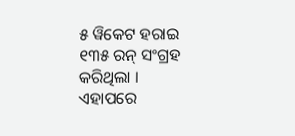୫ ୱିକେଟ ହରାଇ ୧୩୫ ରନ୍ ସଂଗ୍ରହ କରିଥିଲା । ଏହାପରେ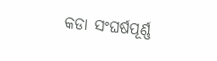କଡା ସଂଘର୍ଷପୂର୍ଣ୍ଣ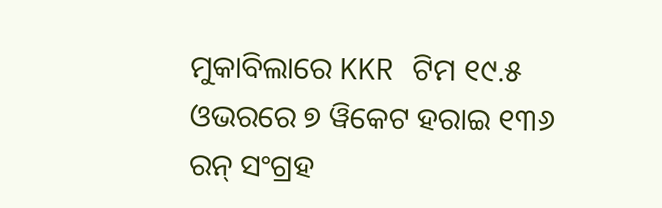ମୁକାବିଲାରେ KKR ଟିମ ୧୯.୫ ଓଭରରେ ୭ ୱିକେଟ ହରାଇ ୧୩୬ ରନ୍ ସଂଗ୍ରହ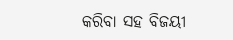କରିବା ସହ ବିଜୟୀ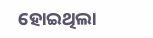ହୋଇଥିଲା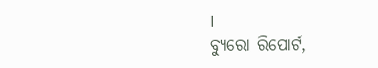।
ବ୍ୟୁରୋ ରିପୋର୍ଟ,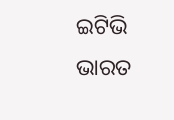ଇଟିଭି ଭାରତ